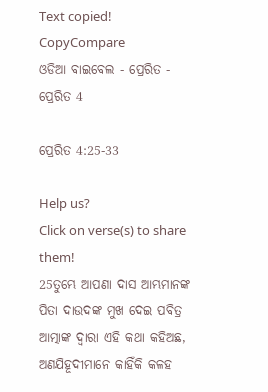Text copied!
CopyCompare
ଓଡିଆ ବାଇବେଲ - ପ୍ରେରିତ - ପ୍ରେରିତ 4

ପ୍ରେରିତ 4:25-33

Help us?
Click on verse(s) to share them!
25ତୁମ୍ଭେ ଆପଣା ଦାସ ଆମ୍ଭମାନଙ୍କ ପିତା ଦାଉଦଙ୍କ ମୁଖ ଦେଇ ପବିତ୍ର ଆତ୍ମାଙ୍କ ଦ୍ୱାରା ଏହି କଥା କହିଅଛ, ଅଣଯିହୂଦୀମାନେ କାହିଁକି କଳହ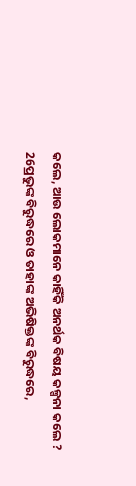କଲେ, ଆଉ ଲୋକମାନେ କାହିଁକି ଅନର୍ଥକ ବିଷୟ କଳ୍ପନା କଲେ ?
26ପ୍ରଭୁଙ୍କ ବିରୁଦ୍ଧରେ ଓ ତାହାଙ୍କ ଅଭିଷିକ୍ତଙ୍କ ବିରୁଦ୍ଧରେ,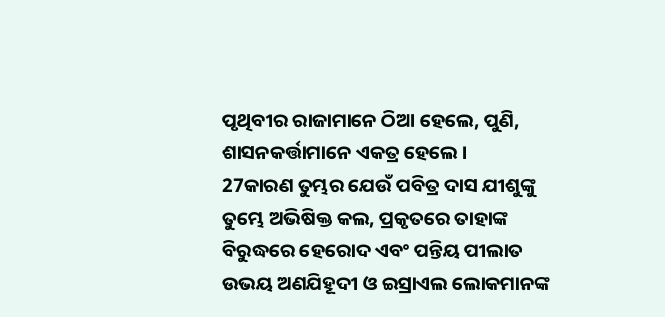ପୃଥିବୀର ରାଜାମାନେ ଠିଆ ହେଲେ, ପୁଣି, ଶାସନକର୍ତ୍ତାମାନେ ଏକତ୍ର ହେଲେ ।
27କାରଣ ତୁମ୍ଭର ଯେଉଁ ପବିତ୍ର ଦାସ ଯୀଶୁଙ୍କୁ ତୁମ୍ଭେ ଅଭିଷିକ୍ତ କଲ, ପ୍ରକୃତରେ ତାହାଙ୍କ ବିରୁଦ୍ଧରେ ହେରୋଦ ଏବଂ ପନ୍ତିୟ ପୀଲାତ ଉଭୟ ଅଣଯିହୂଦୀ ଓ ଇସ୍ରାଏଲ ଲୋକମାନଙ୍କ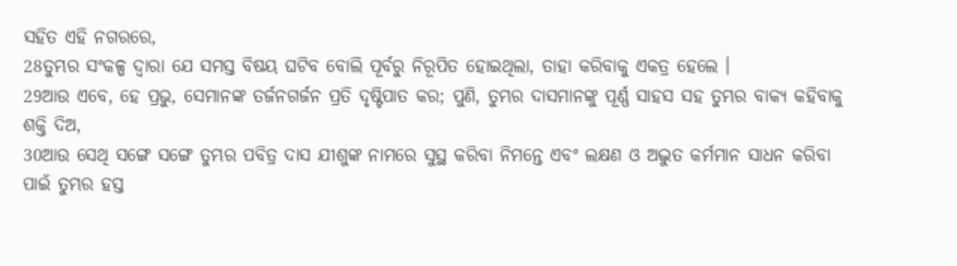ସହିତ ଏହି ନଗରରେ,
28ତୁମ୍ଭର ସଂକଳ୍ପ ଦ୍ୱାରା ଯେ ସମସ୍ତ ବିଷୟ ଘଟିବ ବୋଲି ପୂର୍ବରୁ ନିରୂପିତ ହୋଇଥିଲା, ତାହା କରିବାକୁ ଏକତ୍ର ହେଲେ ।
29ଆଉ ଏବେ, ହେ ପ୍ରଭୁ, ସେମାନଙ୍କ ତର୍ଜନଗର୍ଜନ ପ୍ରତି ଦୃଷ୍ଟିପାତ କର; ପୁଣି, ତୁମ୍ଭର ଦାସମାନଙ୍କୁ ପୂର୍ଣ୍ଣ ସାହସ ସହ ତୁମ୍ଭର ବାକ୍ୟ କହିବାକୁ ଶକ୍ତି ଦିଅ,
30ଆଉ ସେଥି ସଙ୍ଗେ ସଙ୍ଗେ ତୁମ୍ଭର ପବିତ୍ର ଦାସ ଯୀଶୁଙ୍କ ନାମରେ ସୁସ୍ଥ କରିବା ନିମନ୍ତେ ଏବଂ ଲକ୍ଷଣ ଓ ଅଦ୍ଭୁତ କର୍ମମାନ ସାଧନ କରିବା ପାଇଁ ତୁମ୍ଭର ହସ୍ତ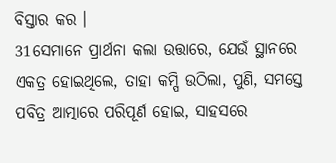ବିସ୍ତାର କର ।
31ସେମାନେ ପ୍ରାର୍ଥନା କଲା ଉତ୍ତାରେ, ଯେଉଁ ସ୍ଥାନରେ ଏକତ୍ର ହୋଇଥିଲେ, ତାହା କମ୍ପି ଉଠିଲା, ପୁଣି, ସମସ୍ତେ ପବିତ୍ର ଆତ୍ମାରେ ପରିପୂର୍ଣ ହୋଇ, ସାହସରେ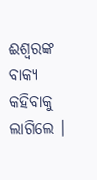ଈଶ୍ୱରଙ୍କ ବାକ୍ୟ କହିବାକୁ ଲାଗିଲେ ।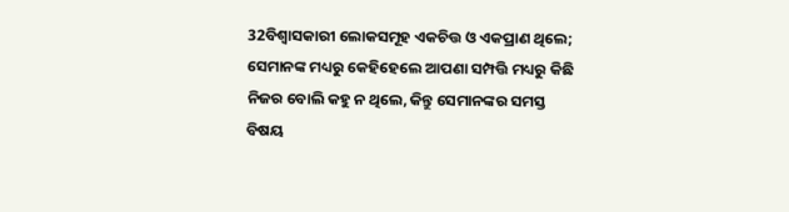32ବିଶ୍ୱାସକାରୀ ଲୋକସମୂହ ଏକଚିତ୍ତ ଓ ଏକପ୍ରାଣ ଥିଲେ; ସେମାନଙ୍କ ମଧ୍ୟରୁ କେହିହେଲେ ଆପଣା ସମ୍ପତ୍ତି ମଧ୍ୟରୁ କିଛି ନିଜର ବୋଲି କହୁ ନ ଥିଲେ, କିନ୍ତୁ ସେମାନଙ୍କର ସମସ୍ତ ବିଷୟ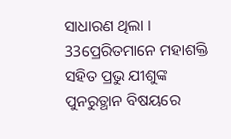ସାଧାରଣ ଥିଲା ।
33ପ୍ରେରିତମାନେ ମହାଶକ୍ତି ସହିତ ପ୍ରଭୁ ଯୀଶୁଙ୍କ ପୁନରୁତ୍ଥାନ ବିଷୟରେ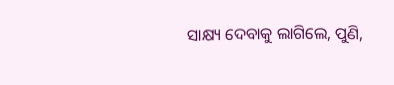ସାକ୍ଷ୍ୟ ଦେବାକୁ ଲାଗିଲେ, ପୁଣି,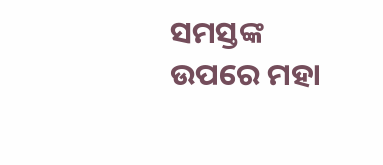ସମସ୍ତଙ୍କ ଉପରେ ମହା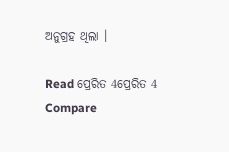ଅନୁଗ୍ରହ ଥିଲା ।

Read ପ୍ରେରିତ 4ପ୍ରେରିତ 4
Compare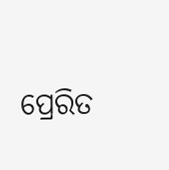ପ୍ରେରିତ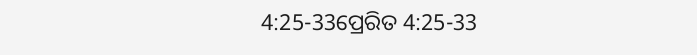4:25-33ପ୍ରେରିତ 4:25-33